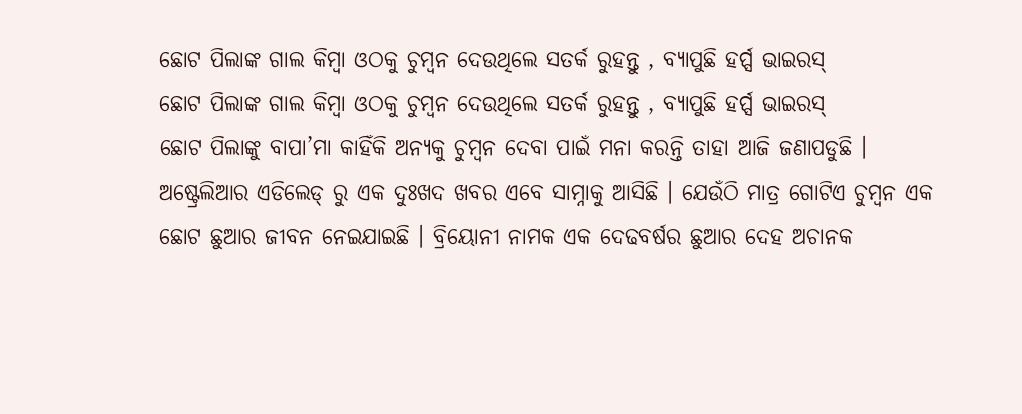ଛୋଟ ପିଲାଙ୍କ ଗାଲ କିମ୍ବା ଓଠକୁ ଚୁମ୍ବନ ଦେଉଥିଲେ ସତର୍କ ରୁହନ୍ତୁ , ବ୍ୟାପୁଛି ହର୍ପ୍ସ ଭାଇରସ୍
ଛୋଟ ପିଲାଙ୍କ ଗାଲ କିମ୍ବା ଓଠକୁ ଚୁମ୍ବନ ଦେଉଥିଲେ ସତର୍କ ରୁହନ୍ତୁ , ବ୍ୟାପୁଛି ହର୍ପ୍ସ ଭାଇରସ୍
ଛୋଟ ପିଲାଙ୍କୁ ବାପା’ମା କାହିଁକି ଅନ୍ୟକୁ ଚୁମ୍ବନ ଦେବା ପାଇଁ ମନା କରନ୍ତି ତାହା ଆଜି ଜଣାପଡୁଛି । ଅଷ୍ଟ୍ରେଲିଆର ଏଡିଲେଡ୍ ରୁ ଏକ ଦୁଃଖଦ ଖବର ଏବେ ସାମ୍ନାକୁ ଆସିଛି । ଯେଉଁଠି ମାତ୍ର ଗୋଟିଏ ଚୁମ୍ବନ ଏକ ଛୋଟ ଛୁଆର ଜୀବନ ନେଇଯାଇଛି । ବ୍ରିୟୋନୀ ନାମକ ଏକ ଦେଢବର୍ଷର ଛୁଆର ଦେହ ଅଚାନକ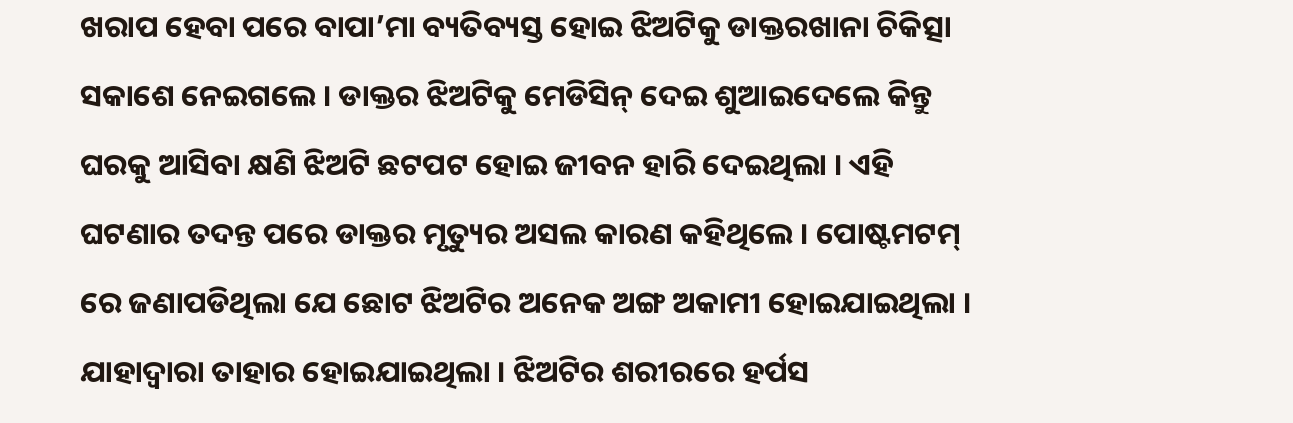ଖରାପ ହେବା ପରେ ବାପା’ମା ବ୍ୟତିବ୍ୟସ୍ତ ହୋଇ ଝିଅଟିକୁ ଡାକ୍ତରଖାନା ଚିକିତ୍ସା ସକାଶେ ନେଇଗଲେ । ଡାକ୍ତର ଝିଅଟିକୁ ମେଡିସିନ୍ ଦେଇ ଶୁଆଇଦେଲେ କିନ୍ତୁ ଘରକୁ ଆସିବା କ୍ଷଣି ଝିଅଟି ଛଟପଟ ହୋଇ ଜୀବନ ହାରି ଦେଇଥିଲା । ଏହି ଘଟଣାର ତଦନ୍ତ ପରେ ଡାକ୍ତର ମୃତ୍ୟୁର ଅସଲ କାରଣ କହିଥିଲେ । ପୋଷ୍ଟମଟମ୍ ରେ ଜଣାପଡିଥିଲା ଯେ ଛୋଟ ଝିଅଟିର ଅନେକ ଅଙ୍ଗ ଅକାମୀ ହୋଇଯାଇଥିଲା । ଯାହାଦ୍ୱାରା ତାହାର ହୋଇଯାଇଥିଲା । ଝିଅଟିର ଶରୀରରେ ହର୍ପସ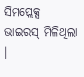ସିମପ୍ଲେକ୍ସ ଭାଇରସ୍ ମିଳିଥିଲା ।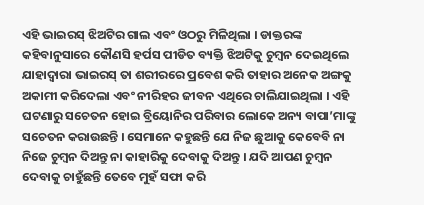ଏହି ଭାଇରସ୍ ଝିଅଟିର ଗାଲ ଏବଂ ଓଠରୁ ମିଳିଥିଲା । ଡାକ୍ତରଙ୍କ କହିବାନୁସାରେ କୌଣସି ହର୍ପସ ପୀଡିତ ବ୍ୟକ୍ତି ଝିଅଟିକୁ ଚୁମ୍ବନ ଦେଇଥିଲେ ଯାହାଦ୍ୱାରା ଭାଇରସ୍ ତା ଶରୀରରେ ପ୍ରବେଶ କରି ତାହାର ଅନେକ ଅଙ୍ଗକୁ ଅକାମୀ କରିଦେଲା ଏବଂ ନୀରିହର ଜୀବନ ଏଥିରେ ଚାଲିଯାଇଥିଲା । ଏହି ଘଟଣାରୁ ସଚେତନ ହୋଇ ବ୍ରିୟୋନିର ପରିବାର ଲୋକେ ଅନ୍ୟ ବାପା’ମାଙ୍କୁ ସଚେତନ କରାଉଛନ୍ତି । ସେମାନେ କହୁଛନ୍ତି ଯେ ନିଜ ଛୁଆକୁ କେବେବି ନା ନିଜେ ଚୁମ୍ବନ ଦିଅନ୍ତୁ ନା କାହାରିକୁ ଦେବାକୁ ଦିଅନ୍ତୁ । ଯଦି ଆପଣ ଚୁମ୍ବନ ଦେବାକୁ ଚାହୁଁଛନ୍ତି ତେବେ ମୁହଁ ସଫା କରି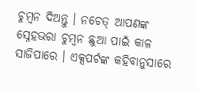ଚୁମ୍ବନ ଦିଅନ୍ତୁ । ନଚେତ୍ ଆପଣଙ୍କ ସ୍ନେହଭରା ଚୁମ୍ବନ ଛୁଆ ପାଇଁ କାଳ ସାଜିପାରେ । ଏକ୍ସପର୍ଟଙ୍କ କହିବାନୁସାରେ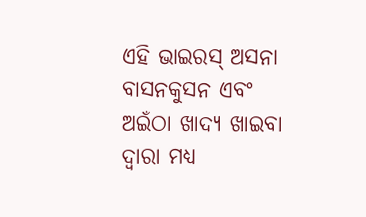ଏହି ଭାଇରସ୍ ଅସନା ବାସନକୁସନ ଏବଂ ଅଇଁଠା ଖାଦ୍ୟ ଖାଇବା ଦ୍ୱାରା ମଧ୍ୟ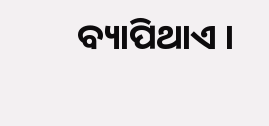ବ୍ୟାପିଥାଏ ।